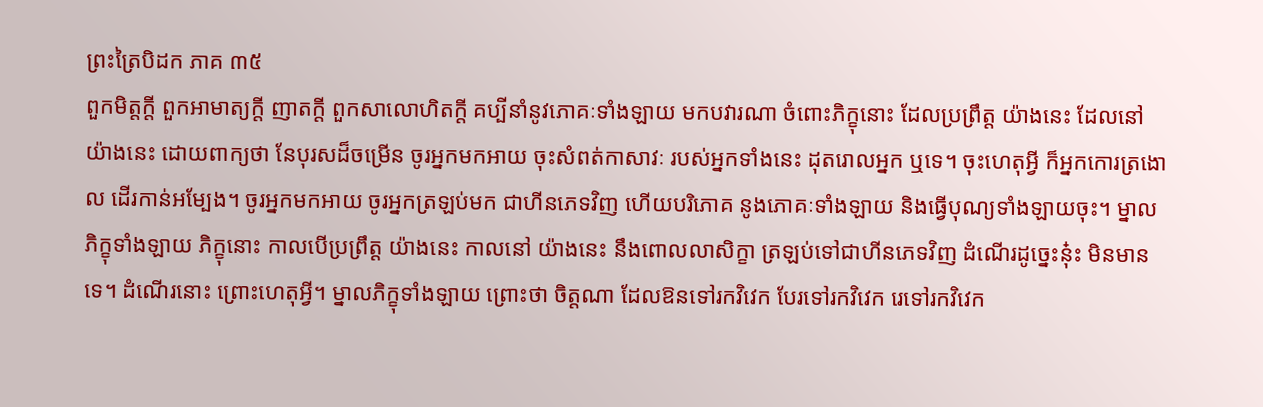ព្រះត្រៃបិដក ភាគ ៣៥
ពួកមិត្តក្តី ពួកអាមាត្យក្តី ញាតក្តី ពួកសាលោហិតក្តី គប្បីនាំនូវភោគៈទាំងឡាយ មកបវារណា ចំពោះភិក្ខុនោះ ដែលប្រព្រឹត្ត យ៉ាងនេះ ដែលនៅ យ៉ាងនេះ ដោយពាក្យថា នែបុរសដ៏ចម្រើន ចូរអ្នកមកអាយ ចុះសំពត់កាសាវៈ របស់អ្នកទាំងនេះ ដុតរោលអ្នក ឬទេ។ ចុះហេតុអ្វី ក៏អ្នកកោរត្រងោល ដើរកាន់អម្បែង។ ចូរអ្នកមកអាយ ចូរអ្នកត្រឡប់មក ជាហីនភេទវិញ ហើយបរិភោគ នូងភោគៈទាំងឡាយ និងធ្វើបុណ្យទាំងឡាយចុះ។ ម្នាលភិក្ខុទាំងឡាយ ភិក្ខុនោះ កាលបើប្រព្រឹត្ត យ៉ាងនេះ កាលនៅ យ៉ាងនេះ នឹងពោលលាសិក្ខា ត្រឡប់ទៅជាហីនភេទវិញ ដំណើរដូច្នេះនុ៎ះ មិនមានទេ។ ដំណើរនោះ ព្រោះហេតុអ្វី។ ម្នាលភិក្ខុទាំងឡាយ ព្រោះថា ចិត្តណា ដែលឱនទៅរកវិវេក បែរទៅរកវិវេក រេទៅរកវិវេក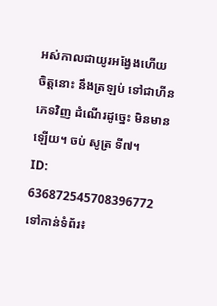អស់កាលជាយូរអង្វែងហើយ ចិត្តនោះ នឹងត្រឡប់ ទៅជាហីនភេទវិញ ដំណើរដូច្នេះ មិនមានឡើយ។ ចប់ សូត្រ ទី៧។
ID: 636872545708396772
ទៅកាន់ទំព័រ៖